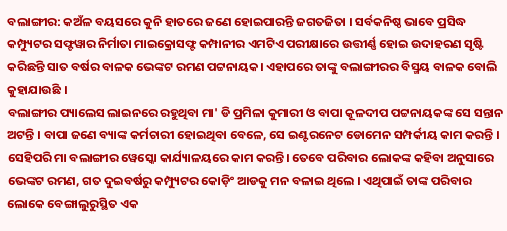ବଲାଙ୍ଗୀର: କଅଁଳ ବୟସରେ କୁନି ହାତରେ ଜଣେ ହୋଇପାରନ୍ତି ଜଗତଜିତା । ସର୍ବକନିଷ୍ଠ ଭାବେ ପ୍ରସିଦ୍ଧ କମ୍ପ୍ୟୁଟର ସଫ୍ଟୱାର ନିର୍ମାତା ମାଇକ୍ରୋସଫ୍ଟ କମ୍ପାନୀର ଏମଟିଏ ପରୀକ୍ଷାରେ ଉତ୍ତୀର୍ଣ୍ଣ ହୋଇ ଉଦାହରଣ ସୃଷ୍ଟି କରିଛନ୍ତି ସାତ ବର୍ଷର ବାଳକ ଭେଙ୍କଟ ରମଣ ପଟ୍ଟନାୟକ। ଏହାପରେ ତାଙ୍କୁ ବଲାଙ୍ଗୀରର ବିସ୍ମୟ ବାଳକ ବୋଲି କୁହାଯାଉଛି ।
ବଲାଙ୍ଗୀର ପ୍ୟାଲେସ ଲାଇନରେ ରହୁଥିବା ମା' ଡି ପ୍ରମିଳା କୁମାରୀ ଓ ବାପା କୂଳଦୀପ ପଟ୍ଟନାୟକଙ୍କ ସେ ସନ୍ତାନ ଅଟନ୍ତି । ବାପା ଜଣେ ବ୍ୟାଙ୍କ କର୍ମଚାରୀ ହୋଇଥିବା ବେଳେ, ସେ ଇଣ୍ଟରନେଟ ଡୋମେନ ସମ୍ପର୍କୀୟ କାମ କରନ୍ତି । ସେହିପରି ମା ବଲାଙ୍ଗୀର ୱେସ୍କୋ କାର୍ଯ୍ୟାଳୟରେ କାମ କରନ୍ତି। ତେବେ ପରିବାର ଲୋକଙ୍କ କହିବା ଅନୁସାରେ ଭେଙ୍କଟ ରମଣ, ଗତ ଦୁଇବର୍ଷରୁ କମ୍ପ୍ୟୁଟର କୋଡ଼ିଂ ଆଡକୁ ମନ ବଳାଇ ଥିଲେ । ଏଥିପାଇଁ ତାଙ୍କ ପରିବାର ଲୋକେ ବେଙ୍ଗାଲୁରୁସ୍ଥିତ ଏକ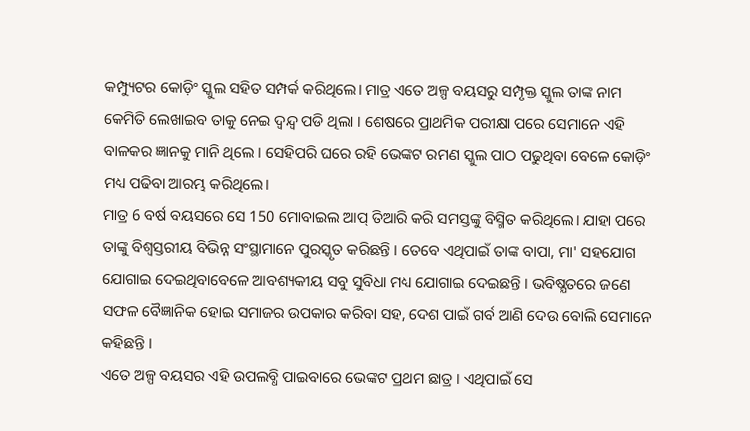କମ୍ପ୍ୟୁଟର କୋଡ଼ିଂ ସ୍କୁଲ ସହିତ ସମ୍ପର୍କ କରିଥିଲେ। ମାତ୍ର ଏତେ ଅଳ୍ପ ବୟସରୁ ସମ୍ପୃକ୍ତ ସ୍କୁଲ ତାଙ୍କ ନାମ କେମିତି ଲେଖାଇବ ତାକୁ ନେଇ ଦ୍ଵନ୍ଦ୍ବ ପଡି ଥିଲା । ଶେଷରେ ପ୍ରାଥମିକ ପରୀକ୍ଷା ପରେ ସେମାନେ ଏହି ବାଳକର ଜ୍ଞାନକୁ ମାନି ଥିଲେ । ସେହିପରି ଘରେ ରହି ଭେଙ୍କଟ ରମଣ ସ୍କୁଲ ପାଠ ପଢୁଥିବା ବେଳେ କୋଡ଼ିଂ ମଧ୍ୟ ପଢିବା ଆରମ୍ଭ କରିଥିଲେ।
ମାତ୍ର 6 ବର୍ଷ ବୟସରେ ସେ 150 ମୋବାଇଲ ଆପ୍ ତିଆରି କରି ସମସ୍ତଙ୍କୁ ବିସ୍ମିତ କରିଥିଲେ। ଯାହା ପରେ ତାଙ୍କୁ ବିଶ୍ୱସ୍ତରୀୟ ବିଭିନ୍ନ ସଂସ୍ଥାମାନେ ପୁରସ୍କୃତ କରିଛନ୍ତି । ତେବେ ଏଥିପାଇଁ ତାଙ୍କ ବାପା, ମା' ସହଯୋଗ ଯୋଗାଇ ଦେଇଥିବାବେଳେ ଆବଶ୍ୟକୀୟ ସବୁ ସୁବିଧା ମଧ୍ୟ ଯୋଗାଇ ଦେଇଛନ୍ତି । ଭବିଷ୍ଯତରେ ଜଣେ ସଫଳ ବୈଜ୍ଞାନିକ ହୋଇ ସମାଜର ଉପକାର କରିବା ସହ, ଦେଶ ପାଇଁ ଗର୍ବ ଆଣି ଦେଉ ବୋଲି ସେମାନେ କହିଛନ୍ତି ।
ଏତେ ଅଳ୍ପ ବୟସର ଏହି ଉପଲବ୍ଧି ପାଇବାରେ ଭେଙ୍କଟ ପ୍ରଥମ ଛାତ୍ର । ଏଥିପାଇଁ ସେ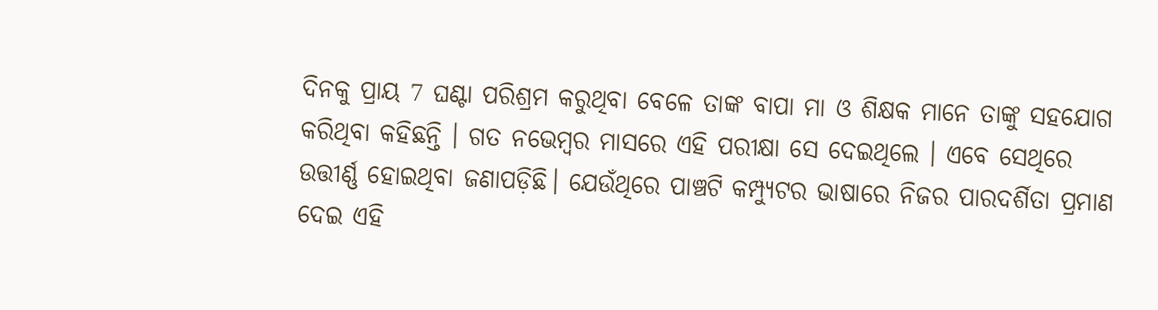ଦିନକୁ ପ୍ରାୟ 7 ଘଣ୍ଟା ପରିଶ୍ରମ କରୁଥିବା ବେଳେ ତାଙ୍କ ବାପା ମା ଓ ଶିକ୍ଷକ ମାନେ ତାଙ୍କୁ ସହଯୋଗ କରିଥିବା କହିଛନ୍ତି । ଗତ ନଭେମ୍ବର ମାସରେ ଏହି ପରୀକ୍ଷା ସେ ଦେଇଥିଲେ । ଏବେ ସେଥିରେ ଉତ୍ତୀର୍ଣ୍ଣ ହୋଇଥିବା ଜଣାପଡ଼ିଛି। ଯେଉଁଥିରେ ପାଞ୍ଚଟି କମ୍ପ୍ୟୁଟର ଭାଷାରେ ନିଜର ପାରଦର୍ଶିତା ପ୍ରମାଣ ଦେଇ ଏହି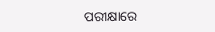ପରୀକ୍ଷାରେ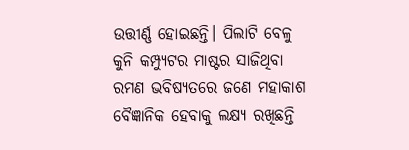ଉତ୍ତୀର୍ଣ୍ଣ ହୋଇଛନ୍ତି। ପିଲାଟି ବେଳୁ କୁନି କମ୍ପ୍ୟୁଟର ମାଷ୍ଟର ସାଜିଥିବା ରମଣ ଭବିଷ୍ୟତରେ ଜଣେ ମହାକାଶ ବୈଜ୍ଞାନିକ ହେବାକୁ ଲକ୍ଷ୍ୟ ରଖିଛନ୍ତି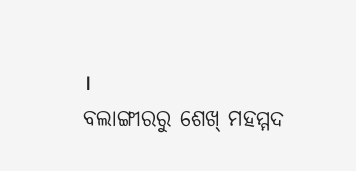।
ବଲାଙ୍ଗୀରରୁ ଶେଖ୍ ମହମ୍ମଦ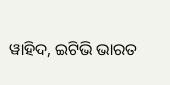ୱାହିଦ, ଇଟିଭି ଭାରତ